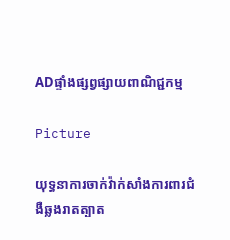ADផ្ទាំងផ្សព្វផ្សាយពាណិជ្ជកម្ម

Picture

យុទ្ធនាការចាក់វ៉ាក់សាំងការពារជំងឺឆ្លងរាតត្បាត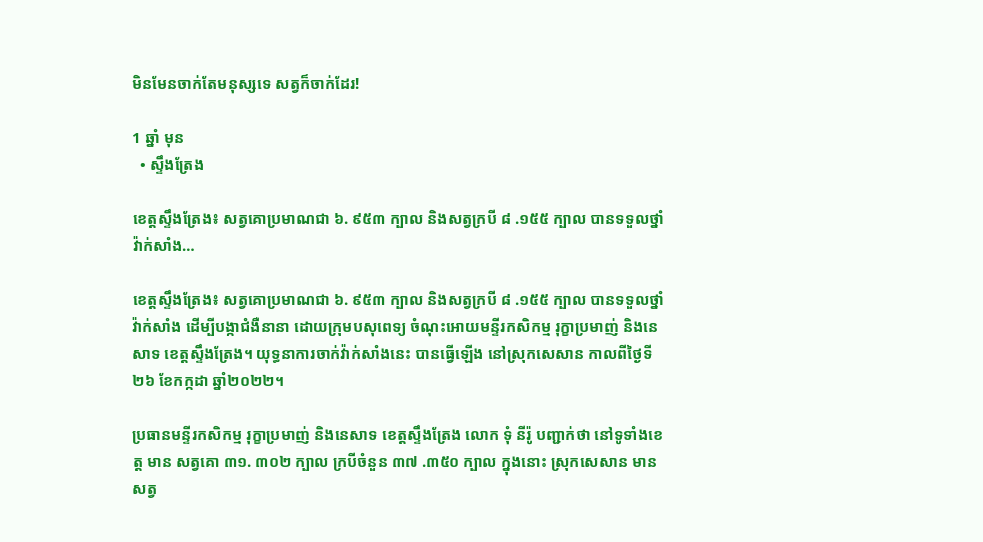មិនមែនចាក់តែមនុស្សទេ សត្វក៏ចាក់ដែរ!

1 ឆ្នាំ មុន
  • ស្ទឹងត្រែង

ខេត្តស្ទឹងត្រែង៖ សត្វគោប្រមាណជា ៦. ៩៥៣ ក្បាល និងសត្វក្របី ៨ .១៥៥ ក្បាល បានទទួលថ្នាំវ៉ាក់សាំង…

ខេត្តស្ទឹងត្រែង៖ សត្វគោប្រមាណជា ៦. ៩៥៣ ក្បាល និងសត្វក្របី ៨ .១៥៥ ក្បាល បានទទួលថ្នាំវ៉ាក់សាំង ដើម្បីបង្កាជំងឺនានា ដោយក្រុមបសុពេទ្យ ចំណុះអោយមន្ទីរកសិកម្ម រុក្ខាប្រមាញ់ និងនេសាទ ខេត្តស្ទឹងត្រែង។ យុទ្ធនាការចាក់វ៉ាក់សាំងនេះ បានធ្វើឡើង នៅស្រុកសេសាន កាលពីថ្ងៃទី២៦ ខែកក្កដា ឆ្នាំ២០២២។

ប្រធានមន្ទីរកសិកម្ម រុក្ខាប្រមាញ់ និងនេសាទ ខេត្តស្ទឹងត្រែង លោក ទុំ នីរ៉ូ បញ្ជាក់ថា នៅទូទាំងខេត្ត មាន សត្វគោ ៣១. ៣០២ ក្បាល ក្របីចំនួន ៣៧ .៣៥០ ក្បាល ក្នុងនោះ ស្រុកសេសាន មានសត្វ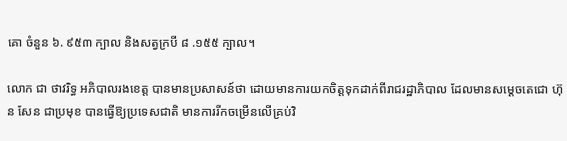គោ ចំនួន ៦. ៩៥៣ ក្បាល និងសត្វក្របី ៨ .១៥៥ ក្បាល។

លោក ជា ថាវរិទ្ធ អភិបាលរងខេត្ត បានមានប្រសាសន៍ថា ដោយមានការយកចិត្តទុកដាក់ពីរាជរដ្ឋាភិបាល ដែលមានសម្ដេចតេជោ ហ៊ុន សែន ជាប្រមុខ បានធ្វើឱ្យប្រទេសជាតិ មានការរីកចម្រើនលើគ្រប់វិ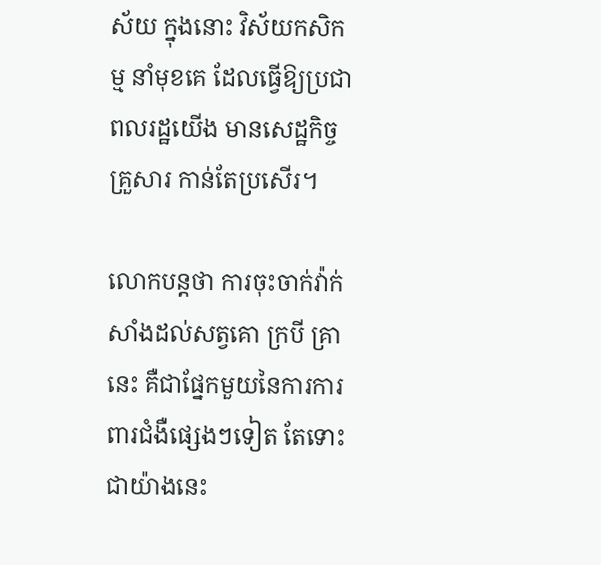ស័យ ក្នុងនោះ វិស័យកសិកម្ម នាំមុខគេ ដែលធ្វើឱ្យប្រជាពលរដ្ឋយើង មានសេដ្ឋកិច្ចគ្រួសារ កាន់តែប្រសើរ។

លោកបន្តថា ការចុះចាក់វ៉ាក់សាំងដល់សត្វគោ ក្របី គ្រានេះ គឺជាផ្នែកមួយនៃការការពារជំងឺផ្សេងៗទៀត តែទោះជាយ៉ាងនេះ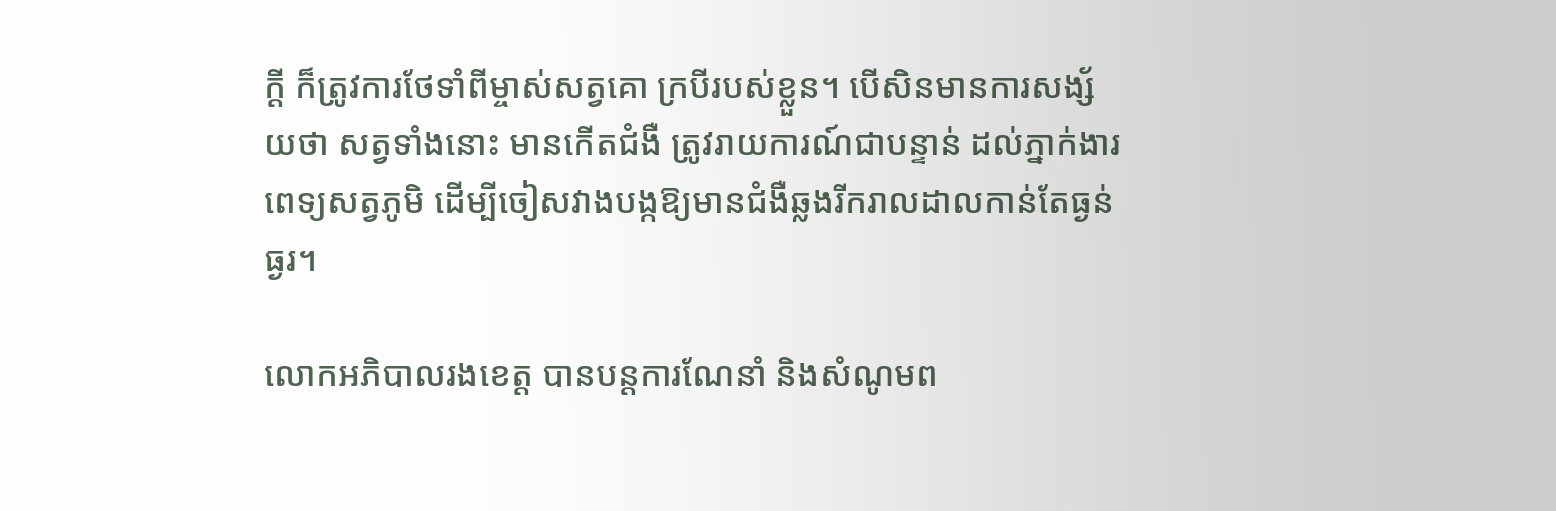ក្ដី ក៏ត្រូវការថែទាំពីម្ចាស់សត្វគោ ក្របីរបស់ខ្លួន។ បើសិនមានការសង្ស័យថា សត្វទាំងនោះ មានកើតជំងឺ ត្រូវរាយការណ៍ជាបន្ទាន់ ដល់ភ្នាក់ងារពេទ្យសត្វភូមិ ដើម្បីចៀសវាងបង្កឱ្យមានជំងឺឆ្លងរីករាលដាលកាន់តែធ្ងន់ធ្ងរ។

លោកអភិបាលរងខេត្ត បានបន្តការណែនាំ និងសំណូមព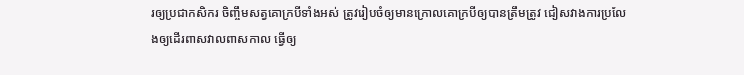រឲ្យប្រជាកសិករ ចិញ្ចឹមសត្វគោក្របីទាំងអស់ ត្រូវរៀបចំឲ្យមានក្រោលគោក្របីឲ្យបានត្រឹមត្រូវ ជៀសវាងការប្រលែងឲ្យដើរពាសវាលពាសកាល ធ្វើឲ្យ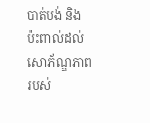បាត់បង់ និងប៉ះពាល់ដល់សោភ័ណ្ឌភាពរបស់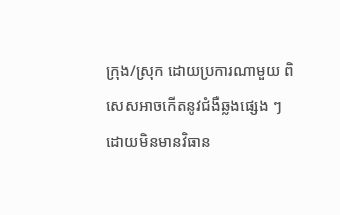ក្រុង/ស្រុក ដោយប្រការណាមួយ ពិសេសអាចកើតនូវជំងឺឆ្លងផ្សេង ៗ ដោយមិនមានវិធាន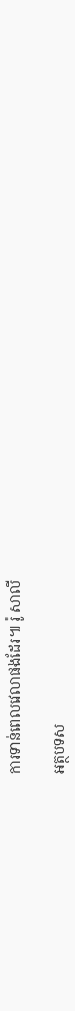ការទាន់ពេលវេលាផងដែរ៕ រ៉ូ សាលី

អត្ថបទស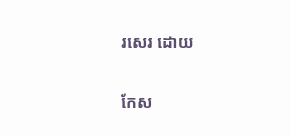រសេរ ដោយ

កែស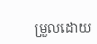ម្រួលដោយ